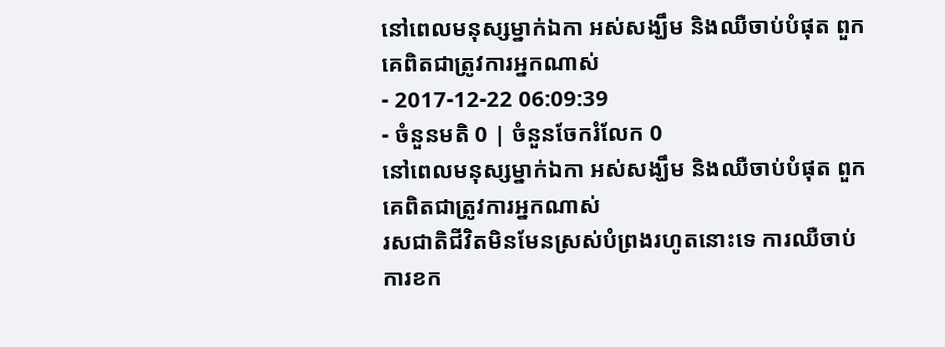នៅពេលមនុស្សម្នាក់ឯកា អស់សង្ឃឹម និងឈឺចាប់បំផុត ពួកគេពិតជាត្រូវការអ្នកណាស់
- 2017-12-22 06:09:39
- ចំនួនមតិ 0 | ចំនួនចែករំលែក 0
នៅពេលមនុស្សម្នាក់ឯកា អស់សង្ឃឹម និងឈឺចាប់បំផុត ពួកគេពិតជាត្រូវការអ្នកណាស់
រសជាតិជីវិតមិនមែនស្រស់បំព្រងរហូតនោះទេ ការឈឺចាប់ ការខក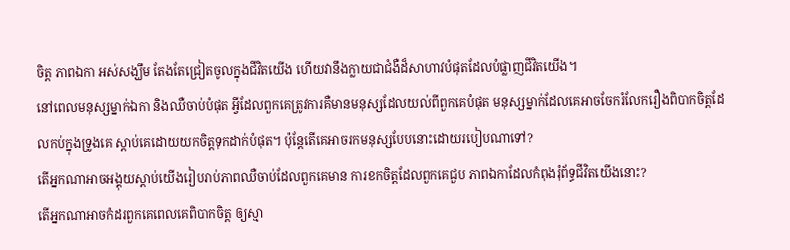ចិត្ត ភាពឯកា អស់សង្ឃឹម តែងតែជ្រៀតចូលក្នុងជីវិតយើង ហើយវានឹងក្លាយជាជំងឺដ៏សាហាវបំផុតដែលបំផ្លាញជីវិតយើង។
នៅពេលមនុស្សម្នាក់ឯកា និងឈឺចាប់បំផុត អ្វីដែលពួកគេត្រូវការគឺមានមនុស្សដែលយល់ពីពួកគេបំផុត មនុស្សម្នាក់ដែលគេអាចចែករំលែករឿងពិបាកចិត្តដែលកប់ក្នុងទ្រូងគេ ស្ដាប់គេដោយយកចិត្តទុកដាក់បំផុត។ ប៉ុន្តែតើគេអាចរកមនុស្សបែបនោះដោយរបៀបណាទៅ?
តើអ្នកណាអាចអង្គុយស្ដាប់យើងរៀបរាប់ភាពឈឺចាប់ដែលពួកគេមាន ការខកចិត្តដែលពួកគេជួប ភាពឯកាដែលកំពុងរុំព័ទ្ធជីវិតយើងនោះ?
តើអ្នកណាអាចកំដរពួកគេពេលគេពិបាកចិត្ត ឲ្យស្មា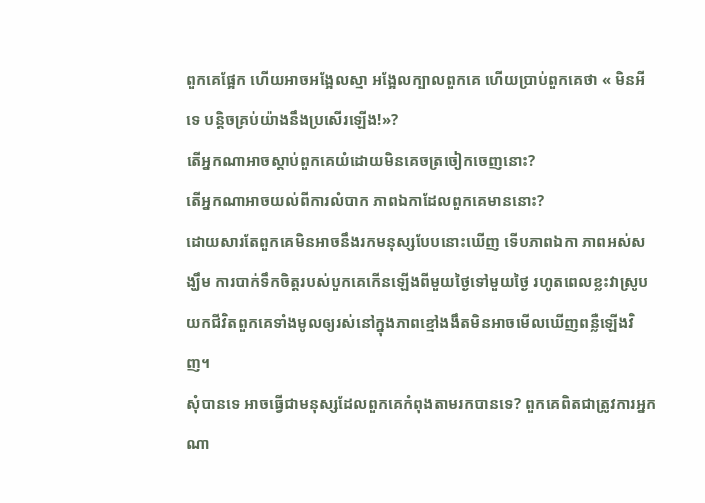ពួកគេផ្អែក ហើយអាចអង្អែលស្មា អង្អែលក្បាលពួកគេ ហើយប្រាប់ពួកគេថា « មិនអីទេ បន្តិចគ្រប់យ៉ាងនឹងប្រសើរឡើង!»?
តើអ្នកណាអាចស្ដាប់ពួកគេយំដោយមិនគេចត្រចៀកចេញនោះ?
តើអ្នកណាអាចយល់ពីការលំបាក ភាពឯកាដែលពួកគេមាននោះ?
ដោយសារតែពួកគេមិនអាចនឹងរកមនុស្សបែបនោះឃើញ ទើបភាពឯកា ភាពអស់សង្ឃឹម ការបាក់ទឹកចិត្តរបស់បួកគេកើនឡើងពីមួយថ្ងៃទៅមួយថ្ងៃ រហូតពេលខ្លះវាស្រូបយកជីវិតពួកគេទាំងមូលឲ្យរស់នៅក្នុងភាពខ្មៅងងឹតមិនអាចមើលឃើញពន្លឺឡើងវិញ។
សុំបានទេ អាចធ្វើជាមនុស្សដែលពួកគេកំពុងតាមរកបានទេ? ពួកគេពិតជាត្រូវការអ្នកណា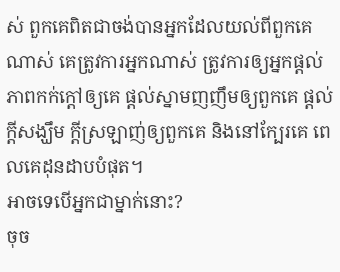ស់ ពួកគេពិតជាចង់បានអ្នកដែលយល់ពីពួកគេណាស់ គេត្រូវការអ្នកណាស់ ត្រូវការឲ្យអ្នកផ្ដល់ភាពកក់ក្ដៅឲ្យគេ ផ្ដល់ស្នាមញញឹមឲ្យពួកគេ ផ្ដល់ក្ដីសង្ឃឹម ក្ដីស្រឡាញ់ឲ្យពួកគេ និងនៅក្បែរគេ ពេលគេដុនដាបបំផុត។
អាចទេបើអ្នកជាម្នាក់នោះ?
ចុច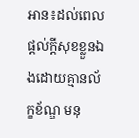អាន៖ដល់ពេលផ្ដល់ក្ដីសុខខ្លួនឯងដោយគ្មានល័ក្ខខ័ណ្ឌ មនុ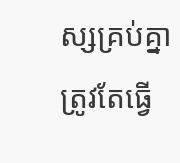ស្សគ្រប់គ្នាត្រូវតែធ្វើ